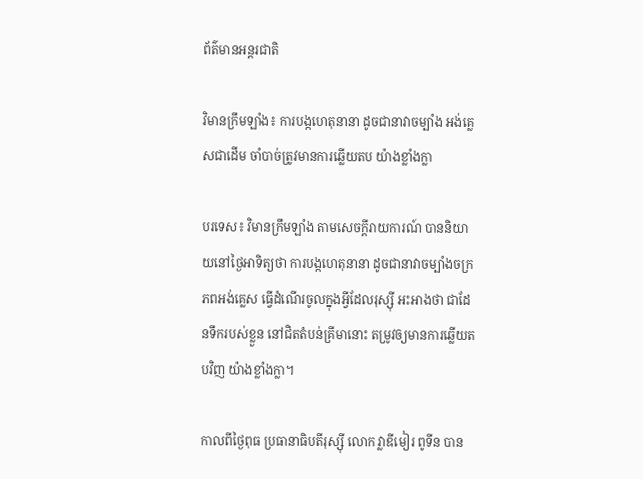ព័ត៌មានអន្តរជាតិ

វិមានក្រឹមឡាំង៖ ការបង្កហេតុនានា ដូចជានាវាចម្បាំង អង់គ្លេសជាដើម ចាំបាច់ត្រូវមានការឆ្លើយតប យ៉ាងខ្លាំងក្លា

បរទេស៖ វិមានក្រឹមឡាំង តាមសេចក្តីរាយការណ៍ បាននិយាយនៅថ្ងៃអាទិត្យថា ការបង្កហេតុនានា ដូចជានាវាចម្បាំងចក្រភពអង់គ្លេស ធ្វើដំណើរចូលក្នុងអ្វីដែលរុស្ស៊ី អះអាងថា ជាដែនទឹករបស់ខ្លួន នៅជិតតំបន់គ្រីមានោះ តម្រូវឲ្យមានការឆ្លើយតបវិញ យ៉ាងខ្លាំងក្លា។

កាលពីថ្ងៃពុធ ប្រធានាធិបតីរុស្ស៊ី លោក វ្លាឌីមៀរ ពូទីន បាន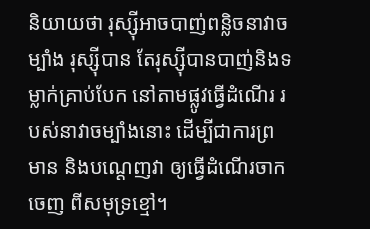និយាយថា រុស្ស៊ីអាចបាញ់ពន្លិចនាវាចម្បាំង រុស្ស៊ីបាន តែរុស្ស៊ីបានបាញ់និងទម្លាក់គ្រាប់បែក នៅតាមផ្លូវធ្វើដំណើរ របស់នាវាចម្បាំងនោះ ដើម្បីជាការព្រមាន និងបណ្ដេញវា ឲ្យធ្វើដំណើរចាកចេញ ពីសមុទ្រខ្មៅ។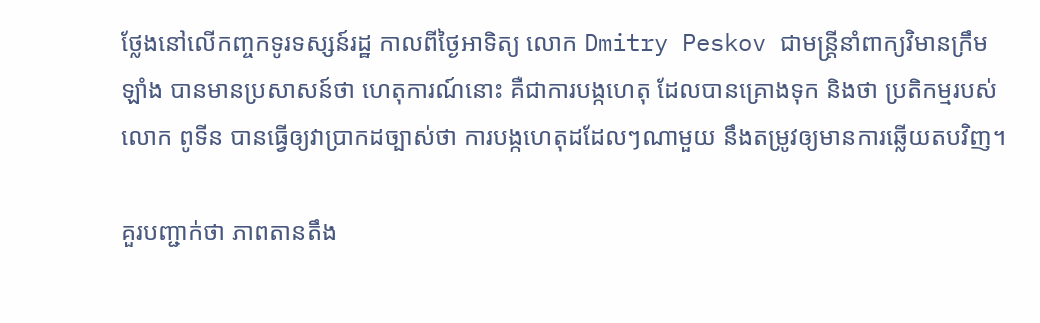ថ្លែងនៅលើកញ្ចកទូរទស្សន៍រដ្ឋ កាលពីថ្ងៃអាទិត្យ លោក Dmitry Peskov ជាមន្ត្រីនាំពាក្យវិមានក្រឹមឡាំង បានមានប្រសាសន៍ថា ហេតុការណ៍នោះ គឺជាការបង្កហេតុ ដែលបានគ្រោងទុក និងថា ប្រតិកម្មរបស់លោក ពូទីន បានធ្វើឲ្យវាប្រាកដច្បាស់ថា ការបង្កហេតុដដែលៗណាមួយ នឹងតម្រូវឲ្យមានការឆ្លើយតបវិញ។

គួរបញ្ជាក់ថា ភាពតានតឹង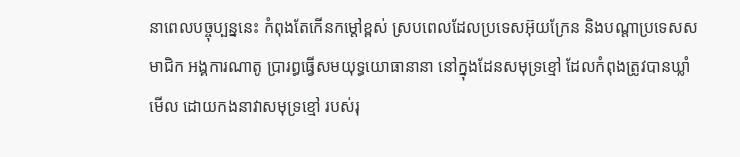នាពេលបច្ចុប្បន្ននេះ កំពុងតែកើនកម្តៅខ្ពស់ ស្របពេលដែលប្រទេសអ៊ុយក្រែន និងបណ្ដាប្រទេសសមាជិក អង្គការណាតូ ប្រារព្ធធ្វើសមយុទ្ធយោធានានា នៅក្នុងដែនសមុទ្រខ្មៅ ដែលកំពុងត្រូវបានឃ្លាំមើល ដោយកងនាវាសមុទ្រខ្មៅ របស់រុ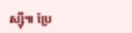ស្ស៊ី៕ ប្រែ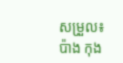សម្រួល៖ប៉ាង កុង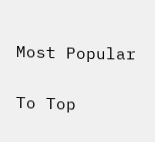Most Popular

To Top